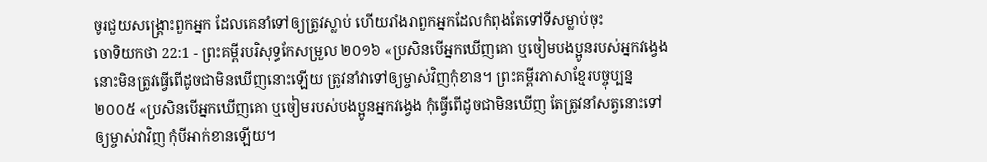ចូរជួយសង្គ្រោះពួកអ្នក ដែលគេនាំទៅឲ្យត្រូវស្លាប់ ហើយរាំងរាពួកអ្នកដែលកំពុងតែទៅទីសម្លាប់ចុះ
ចោទិយកថា 22:1 - ព្រះគម្ពីរបរិសុទ្ធកែសម្រួល ២០១៦ «ប្រសិនបើអ្នកឃើញគោ ឬចៀមបងប្អូនរបស់អ្នកវង្វេង នោះមិនត្រូវធ្វើពើដូចជាមិនឃើញនោះឡើយ ត្រូវនាំវាទៅឲ្យម្ចាស់វិញកុំខាន។ ព្រះគម្ពីរភាសាខ្មែរបច្ចុប្បន្ន ២០០៥ «ប្រសិនបើអ្នកឃើញគោ ឬចៀមរបស់បងប្អូនអ្នកវង្វេង កុំធ្វើពើដូចជាមិនឃើញ តែត្រូវនាំសត្វនោះទៅឲ្យម្ចាស់វាវិញ កុំបីអាក់ខានឡើយ។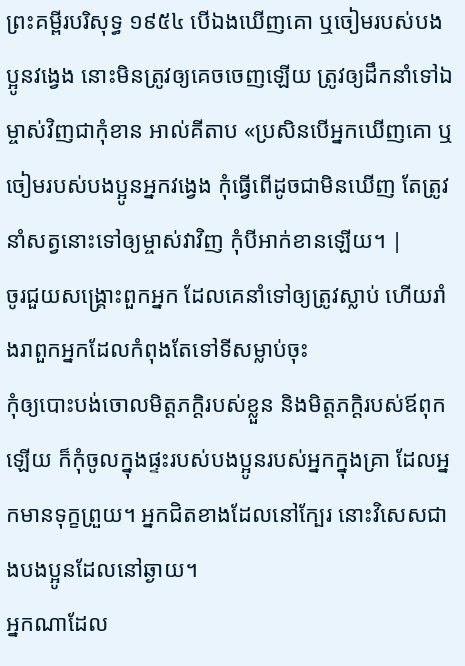ព្រះគម្ពីរបរិសុទ្ធ ១៩៥៤ បើឯងឃើញគោ ឬចៀមរបស់បងប្អូនវង្វេង នោះមិនត្រូវឲ្យគេចចេញឡើយ ត្រូវឲ្យដឹកនាំទៅឯម្ចាស់វិញជាកុំខាន អាល់គីតាប «ប្រសិនបើអ្នកឃើញគោ ឬចៀមរបស់បងប្អូនអ្នកវង្វេង កុំធ្វើពើដូចជាមិនឃើញ តែត្រូវនាំសត្វនោះទៅឲ្យម្ចាស់វាវិញ កុំបីអាក់ខានឡើយ។ |
ចូរជួយសង្គ្រោះពួកអ្នក ដែលគេនាំទៅឲ្យត្រូវស្លាប់ ហើយរាំងរាពួកអ្នកដែលកំពុងតែទៅទីសម្លាប់ចុះ
កុំឲ្យបោះបង់ចោលមិត្តភក្តិរបស់ខ្លួន និងមិត្តភក្តិរបស់ឪពុកឡើយ ក៏កុំចូលក្នុងផ្ទះរបស់បងប្អូនរបស់អ្នកក្នុងគ្រា ដែលអ្នកមានទុក្ខព្រួយ។ អ្នកជិតខាងដែលនៅក្បែរ នោះវិសេសជាងបងប្អូនដែលនៅឆ្ងាយ។
អ្នកណាដែល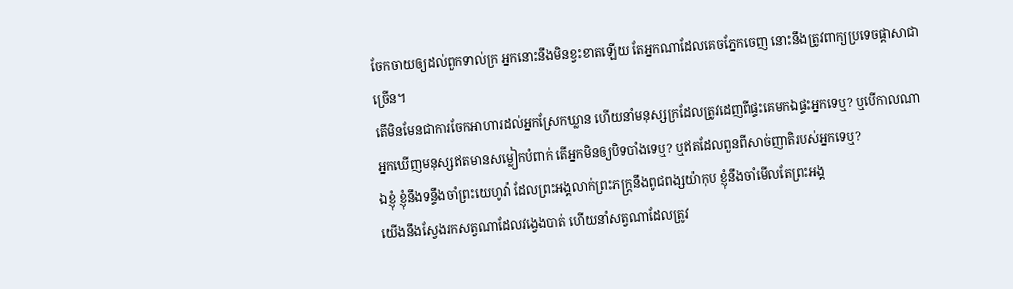ចែកចាយឲ្យដល់ពួកទាល់ក្រ អ្នកនោះនឹងមិនខ្វះខាតឡើយ តែអ្នកណាដែលគេចភ្នែកចេញ នោះនឹងត្រូវពាក្យប្រទេចផ្ដាសាជាច្រើន។
តើមិនមែនជាការចែកអាហារដល់អ្នកស្រែកឃ្លាន ហើយនាំមនុស្សក្រដែលត្រូវដេញពីផ្ទះគេមកឯផ្ទះអ្នកទេឬ? ឬបើកាលណាអ្នកឃើញមនុស្សឥតមានសម្លៀកបំពាក់ តើអ្នកមិនឲ្យបិទបាំងទេឬ? ឬឥតដែលពួនពីសាច់ញាតិរបស់អ្នកទេឬ?
ឯខ្ញុំ ខ្ញុំនឹងទន្ទឹងចាំព្រះយេហូវ៉ា ដែលព្រះអង្គលាក់ព្រះភក្ត្រនឹងពូជពង្សយ៉ាកុប ខ្ញុំនឹងចាំមើលតែព្រះអង្គ
យើងនឹងស្វែងរកសត្វណាដែលវង្វេងបាត់ ហើយនាំសត្វណាដែលត្រូវ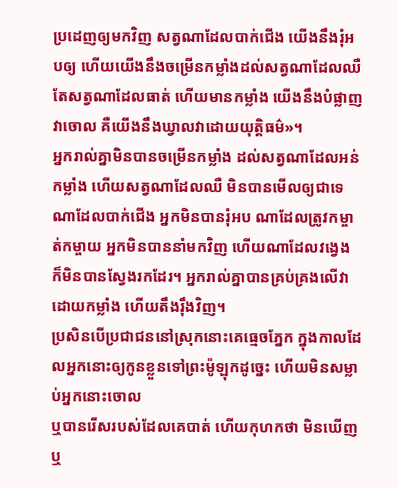ប្រដេញឲ្យមកវិញ សត្វណាដែលបាក់ជើង យើងនឹងរុំអបឲ្យ ហើយយើងនឹងចម្រើនកម្លាំងដល់សត្វណាដែលឈឺ តែសត្វណាដែលធាត់ ហើយមានកម្លាំង យើងនឹងបំផ្លាញវាចោល គឺយើងនឹងឃ្វាលវាដោយយុត្តិធម៌»។
អ្នករាល់គ្នាមិនបានចម្រើនកម្លាំង ដល់សត្វណាដែលអន់កម្លាំង ហើយសត្វណាដែលឈឺ មិនបានមើលឲ្យជាទេ ណាដែលបាក់ជើង អ្នកមិនបានរុំអប ណាដែលត្រូវកម្ចាត់កម្ចាយ អ្នកមិនបាននាំមកវិញ ហើយណាដែលវង្វេង ក៏មិនបានស្វែងរកដែរ។ អ្នករាល់គ្នាបានគ្រប់គ្រងលើវា ដោយកម្លាំង ហើយតឹងរ៉ឹងវិញ។
ប្រសិនបើប្រជាជននៅស្រុកនោះគេធ្មេចភ្នែក ក្នុងកាលដែលអ្នកនោះឲ្យកូនខ្លួនទៅព្រះម៉ូឡុកដូច្នេះ ហើយមិនសម្លាប់អ្នកនោះចោល
ឬបានរើសរបស់ដែលគេបាត់ ហើយកុហកថា មិនឃើញ ឬ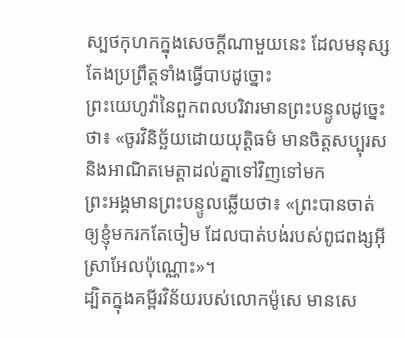ស្បថកុហកក្នុងសេចក្ដីណាមួយនេះ ដែលមនុស្សតែងប្រព្រឹត្តទាំងធ្វើបាបដូច្នោះ
ព្រះយេហូវ៉ានៃពួកពលបរិវារមានព្រះបន្ទូលដូច្នេះថា៖ «ចូរវិនិច្ឆ័យដោយយុត្តិធម៌ មានចិត្តសប្បុរស និងអាណិតមេត្តាដល់គ្នាទៅវិញទៅមក
ព្រះអង្គមានព្រះបន្ទូលឆ្លើយថា៖ «ព្រះបានចាត់ឲ្យខ្ញុំមករកតែចៀម ដែលបាត់បង់របស់ពូជពង្សអ៊ីស្រាអែលប៉ុណ្ណោះ»។
ដ្បិតក្នុងគម្ពីរវិន័យរបស់លោកម៉ូសេ មានសេ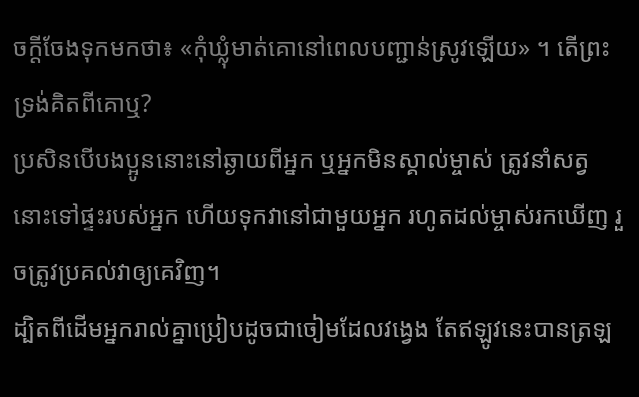ចក្តីចែងទុកមកថា៖ «កុំឃ្លុំមាត់គោនៅពេលបញ្ជាន់ស្រូវឡើយ» ។ តើព្រះទ្រង់គិតពីគោឬ?
ប្រសិនបើបងប្អូននោះនៅឆ្ងាយពីអ្នក ឬអ្នកមិនស្គាល់ម្ចាស់ ត្រូវនាំសត្វនោះទៅផ្ទះរបស់អ្នក ហើយទុកវានៅជាមួយអ្នក រហូតដល់ម្ចាស់រកឃើញ រួចត្រូវប្រគល់វាឲ្យគេវិញ។
ដ្បិតពីដើមអ្នករាល់គ្នាប្រៀបដូចជាចៀមដែលវង្វេង តែឥឡូវនេះបានត្រឡ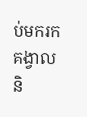ប់មករកគង្វាល និ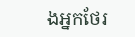ងអ្នកថែរ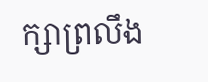ក្សាព្រលឹង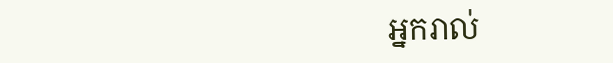អ្នករាល់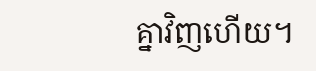គ្នាវិញហើយ។